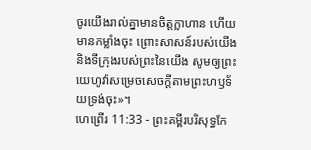ចូរយើងរាល់គ្នាមានចិត្តក្លាហាន ហើយមានកម្លាំងចុះ ព្រោះសាសន៍របស់យើង និងទីក្រុងរបស់ព្រះនៃយើង សូមឲ្យព្រះយេហូវ៉ាសម្រេចសេចក្ដីតាមព្រះហឫទ័យទ្រង់ចុះ»។
ហេព្រើរ 11:33 - ព្រះគម្ពីរបរិសុទ្ធកែ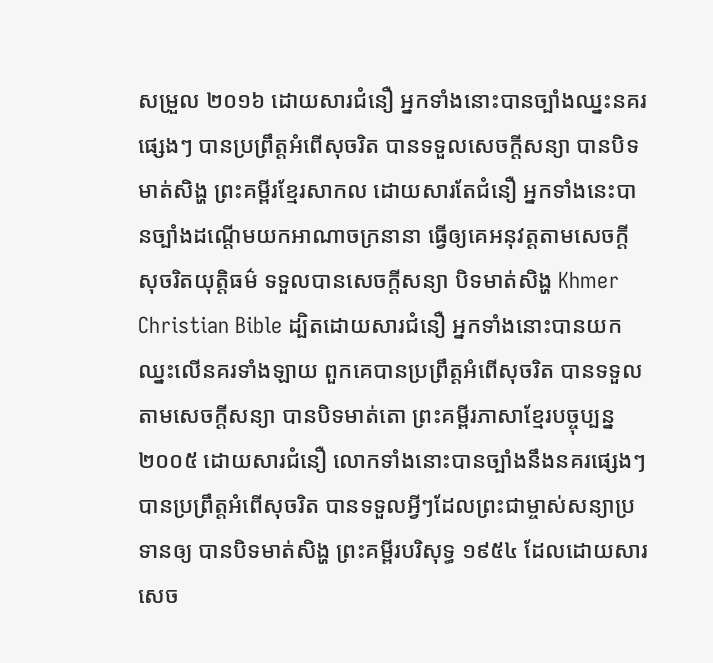សម្រួល ២០១៦ ដោយសារជំនឿ អ្នកទាំងនោះបានច្បាំងឈ្នះនគរផ្សេងៗ បានប្រព្រឹត្តអំពើសុចរិត បានទទួលសេចក្ដីសន្យា បានបិទមាត់សិង្ហ ព្រះគម្ពីរខ្មែរសាកល ដោយសារតែជំនឿ អ្នកទាំងនេះបានច្បាំងដណ្ដើមយកអាណាចក្រនានា ធ្វើឲ្យគេអនុវត្តតាមសេចក្ដីសុចរិតយុត្តិធម៌ ទទួលបានសេចក្ដីសន្យា បិទមាត់សិង្ហ Khmer Christian Bible ដ្បិតដោយសារជំនឿ អ្នកទាំងនោះបានយកឈ្នះលើនគរទាំងឡាយ ពួកគេបានប្រព្រឹត្ដអំពើសុចរិត បានទទួលតាមសេចក្ដីសន្យា បានបិទមាត់តោ ព្រះគម្ពីរភាសាខ្មែរបច្ចុប្បន្ន ២០០៥ ដោយសារជំនឿ លោកទាំងនោះបានច្បាំងនឹងនគរផ្សេងៗ បានប្រព្រឹត្តអំពើសុចរិត បានទទួលអ្វីៗដែលព្រះជាម្ចាស់សន្យាប្រទានឲ្យ បានបិទមាត់សិង្ហ ព្រះគម្ពីរបរិសុទ្ធ ១៩៥៤ ដែលដោយសារសេច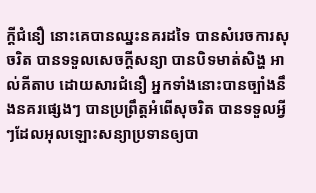ក្ដីជំនឿ នោះគេបានឈ្នះនគរដទៃ បានសំរេចការសុចរិត បានទទួលសេចក្ដីសន្យា បានបិទមាត់សិង្ហ អាល់គីតាប ដោយសារជំនឿ អ្នកទាំងនោះបានច្បាំងនឹងនគរផ្សេងៗ បានប្រព្រឹត្ដអំពើសុចរិត បានទទួលអ្វីៗដែលអុលឡោះសន្យាប្រទានឲ្យបា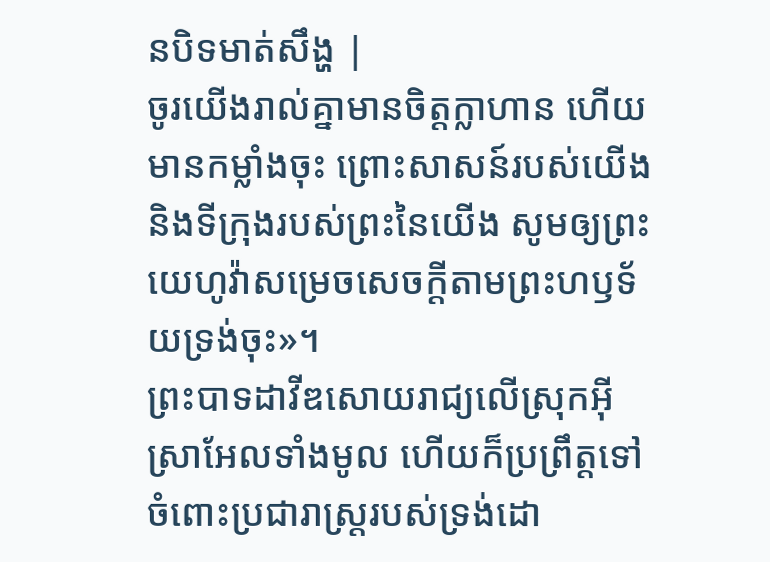នបិទមាត់សឹង្ហ |
ចូរយើងរាល់គ្នាមានចិត្តក្លាហាន ហើយមានកម្លាំងចុះ ព្រោះសាសន៍របស់យើង និងទីក្រុងរបស់ព្រះនៃយើង សូមឲ្យព្រះយេហូវ៉ាសម្រេចសេចក្ដីតាមព្រះហឫទ័យទ្រង់ចុះ»។
ព្រះបាទដាវីឌសោយរាជ្យលើស្រុកអ៊ីស្រាអែលទាំងមូល ហើយក៏ប្រព្រឹត្តទៅចំពោះប្រជារាស្ត្ររបស់ទ្រង់ដោ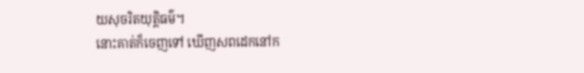យសុចរិតយុត្តិធម៌។
នោះគាត់ក៏ចេញទៅ ឃើញសពដេកនៅក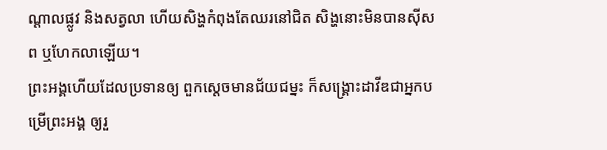ណ្ដាលផ្លូវ និងសត្វលា ហើយសិង្ហកំពុងតែឈរនៅជិត សិង្ហនោះមិនបានស៊ីសព ឬហែកលាឡើយ។
ព្រះអង្គហើយដែលប្រទានឲ្យ ពួកស្តេចមានជ័យជម្នះ ក៏សង្គ្រោះដាវីឌជាអ្នកបម្រើព្រះអង្គ ឲ្យរួ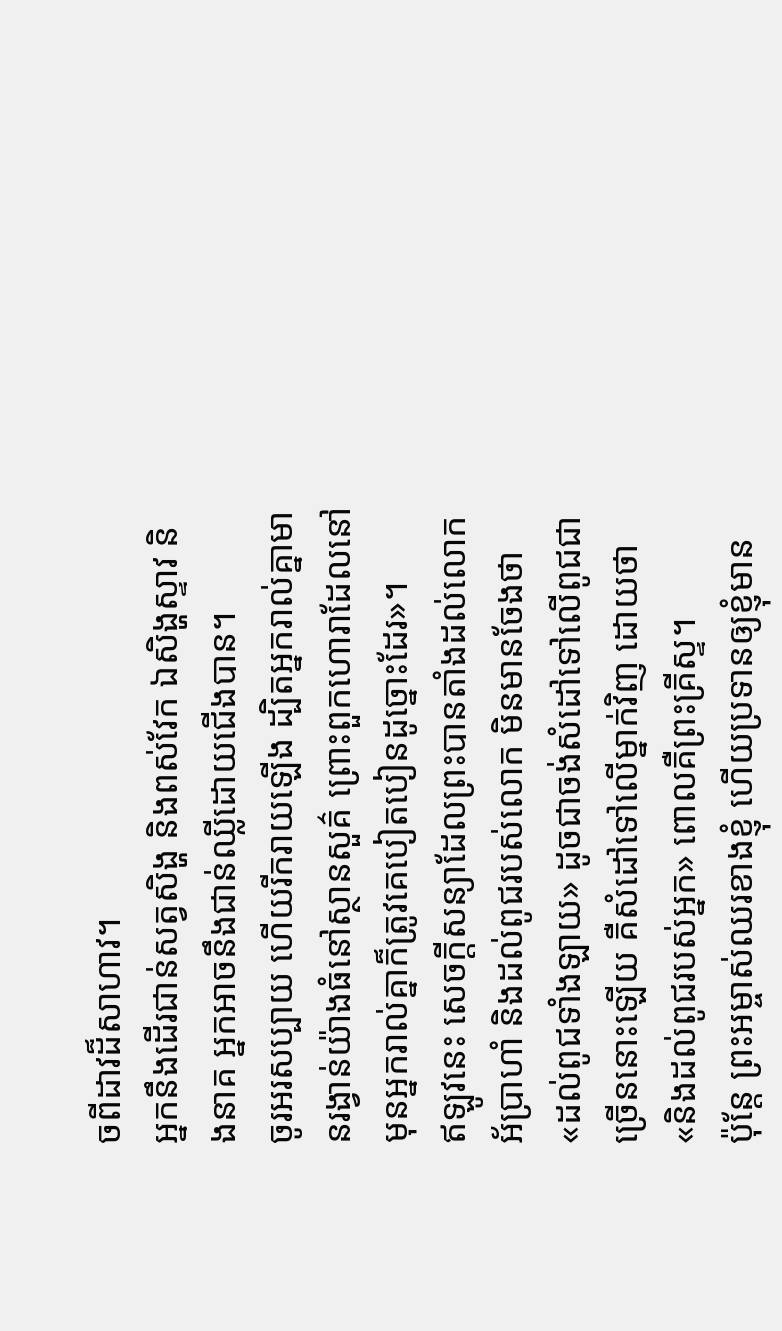ចពីដាវដ៏សាហាវ។
អ្នកនឹងដើរជាន់សត្វសិង្ហ និងពស់វែក ឯសិង្ហស្ទាវ និងនាគ អ្នកអាចនឹងជាន់ឈ្លីដោយជើងបាន។
ចូរអរសប្បាយ ហើយរីករាយឡើង ដ្បិតអ្នករាល់គ្នាមានរង្វាន់យ៉ាងធំនៅស្ថានសួគ៌ ព្រោះពួកហោរាដែលនៅមុនអ្នករាល់គ្នាក៏ត្រូវគេបៀតបៀនដូច្នោះដែរ»។
ឥឡូវនេះ សេចក្ដីសន្យាដែលព្រះបានតាំងដល់លោកអ័ប្រាហាំ និងដល់ពូជរបស់លោក មិនមានចែងថា «ដល់ពូជទាំងឡាយ» ដូចជាចង់សំដៅទៅលើពូជជាច្រើននោះឡើយ គឺសំដៅទៅលើម្នាក់វិញ ដោយថា «និងដល់ពូជរបស់អ្នក» ពោលគឺព្រះគ្រីស្ទ។
ប៉ុន្តែ ព្រះអម្ចាស់ឈរខាងខ្ញុំ ហើយប្រទានឲ្យខ្ញុំមាន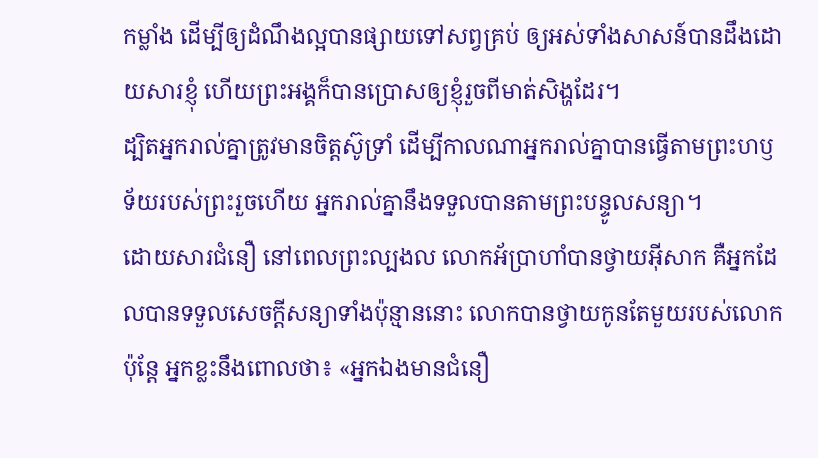កម្លាំង ដើម្បីឲ្យដំណឹងល្អបានផ្សាយទៅសព្វគ្រប់ ឲ្យអស់ទាំងសាសន៍បានដឹងដោយសារខ្ញុំ ហើយព្រះអង្គក៏បានប្រោសឲ្យខ្ញុំរួចពីមាត់សិង្ហដែរ។
ដ្បិតអ្នករាល់គ្នាត្រូវមានចិត្តស៊ូទ្រាំ ដើម្បីកាលណាអ្នករាល់គ្នាបានធ្វើតាមព្រះហឫទ័យរបស់ព្រះរួចហើយ អ្នករាល់គ្នានឹងទទួលបានតាមព្រះបន្ទូលសន្យា។
ដោយសារជំនឿ នៅពេលព្រះល្បងល លោកអ័ប្រាហាំបានថ្វាយអ៊ីសាក គឺអ្នកដែលបានទទួលសេចក្ដីសន្យាទាំងប៉ុន្មាននោះ លោកបានថ្វាយកូនតែមួយរបស់លោក
ប៉ុន្តែ អ្នកខ្លះនឹងពោលថា៖ «អ្នកឯងមានជំនឿ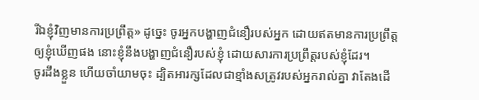រីឯខ្ញុំវិញមានការប្រព្រឹត្ត» ដូច្នេះ ចូរអ្នកបង្ហាញជំនឿរបស់អ្នក ដោយឥតមានការប្រព្រឹត្តឲ្យខ្ញុំឃើញផង នោះខ្ញុំនឹងបង្ហាញជំនឿរបស់ខ្ញុំ ដោយសារការប្រព្រឹត្តរបស់ខ្ញុំដែរ។
ចូរដឹងខ្លួន ហើយចាំយាមចុះ ដ្បិតអារក្សដែលជាខ្មាំងសត្រូវរបស់អ្នករាល់គ្នា វាតែងដើ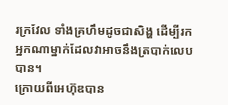រក្រវែល ទាំងគ្រហឹមដូចជាសិង្ហ ដើម្បីរកអ្នកណាម្នាក់ដែលវាអាចនឹងត្របាក់លេបបាន។
ក្រោយពីអេហ៊ុឌបាន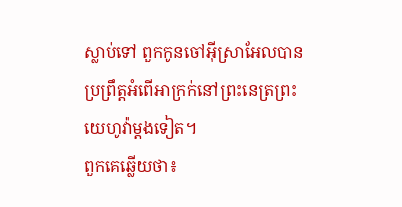ស្លាប់ទៅ ពួកកូនចៅអ៊ីស្រាអែលបានប្រព្រឹត្តអំពើអាក្រក់នៅព្រះនេត្រព្រះយេហូវ៉ាម្ដងទៀត។
ពួកគេឆ្លើយថា៖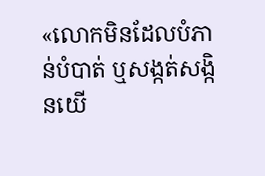«លោកមិនដែលបំភាន់បំបាត់ ឬសង្កត់សង្កិនយើ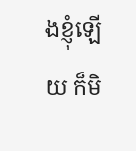ងខ្ញុំឡើយ ក៏មិ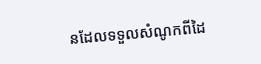នដែលទទួលសំណូកពីដៃ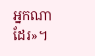អ្នកណាដែរ»។